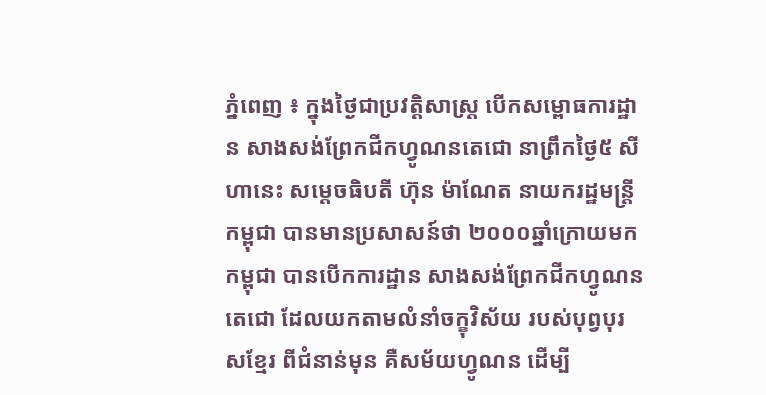ភ្នំពេញ ៖ ក្នុងថ្ងៃជាប្រវត្តិសាស្រ្ត បើកសម្ពោធការដ្ឋាន សាងសង់ព្រែកជីកហ្វូណនតេជោ នាព្រឹកថ្ងៃ៥ សីហានេះ សម្តេចធិបតី ហ៊ុន ម៉ាណែត នាយករដ្ឋមន្រ្តីកម្ពុជា បានមានប្រសាសន៍ថា ២០០០ឆ្នាំក្រោយមក កម្ពុជា បានបើកការដ្ឋាន សាងសង់ព្រែកជីកហ្វូណនតេជោ ដែលយកតាមលំនាំចក្ខុវិស័យ របស់បុព្វបុរសខ្មែរ ពីជំនាន់មុន គឺសម័យហ្វូណន ដើម្បី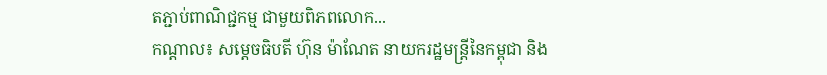តភ្ជាប់ពាណិជ្ជកម្ម ជាមួយពិភពលោក...
កណ្តាល៖ សម្តេចធិបតី ហ៊ុន ម៉ាណែត នាយករដ្ឋមន្រ្តីនៃកម្ពុជា និង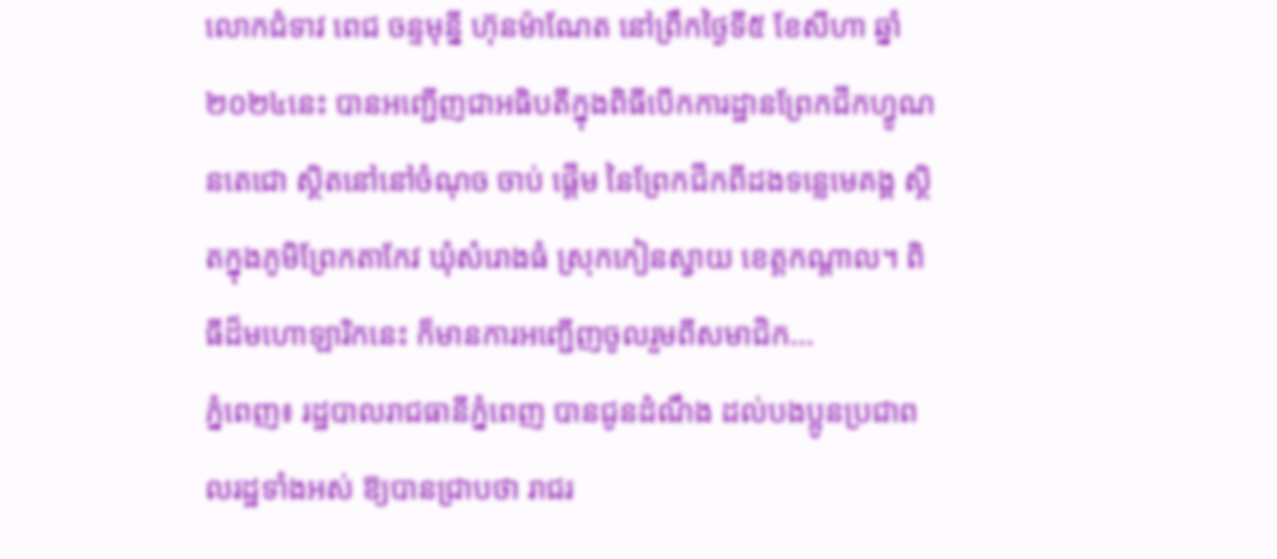លោកជំទាវ ពេជ ចន្ទមុន្នី ហ៊ុនម៉ាណែត នៅព្រឹកថ្ងៃទី៥ ខែសីហា ឆ្នាំ២០២៤នេះ បានអញ្ជើញជាអធិបតីក្នុងពិធីបើកការដ្ឋានព្រែកជីកហ្វូណនតេជោ ស្ថិតនៅនៅចំណុច ចាប់ ផ្តើម នៃព្រែកជីកពីដងទន្លេមេគង្គ ស្ថិតក្នុងភូមិព្រែកតាកែវ ឃុំសំរោងធំ ស្រុកកៀនស្វាយ ខេត្តកណ្តាល។ ពិធីដ៏មហោឡារិកនេះ ក៏មានការអញ្ជើញចូលរួមពីសមាជិក...
ភ្នំពេញ៖ រដ្ឋបាលរាជធានីភ្នំពេញ បានជូនដំណឹង ដល់បងប្អូនប្រជាពលរដ្ឋទាំងអស់ ឱ្យបានជ្រាបថា រាជរ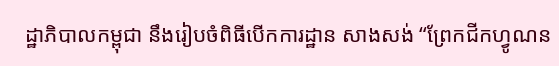ដ្ឋាភិបាលកម្ពុជា នឹងរៀបចំពិធីបើកការដ្ឋាន សាងសង់ “ព្រែកជីកហ្វូណន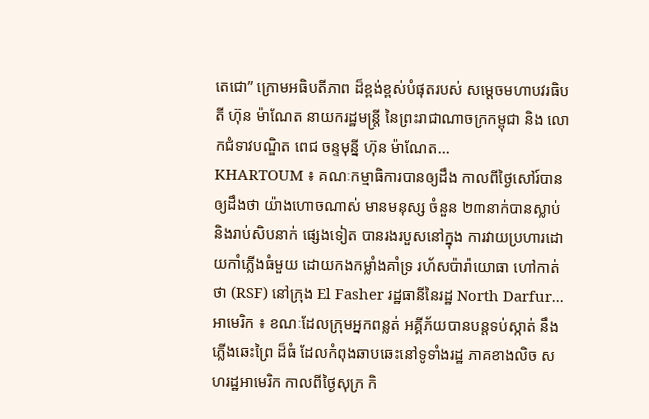តេជោ” ក្រោមអធិបតីភាព ដ៏ខ្ពង់ខ្ពស់បំផុតរបស់ សម្តេចមហាបវរធិបតី ហ៊ុន ម៉ាណែត នាយករដ្ឋមន្ត្រី នៃព្រះរាជាណាចក្រកម្ពុជា និង លោកជំទាវបណ្ឌិត ពេជ ចន្ទមុន្នី ហ៊ុន ម៉ាណែត...
KHARTOUM ៖ គណៈកម្មាធិការបានឲ្យដឹង កាលពីថ្ងៃសៅរ៍បានឲ្យដឹងថា យ៉ាងហោចណាស់ មានមនុស្ស ចំនួន ២៣នាក់បានស្លាប់ និងរាប់សិបនាក់ ផ្សេងទៀត បានរងរបួសនៅក្នុង ការវាយប្រហារដោយកាំភ្លើងធំមួយ ដោយកងកម្លាំងគាំទ្រ រហ័សប៉ារ៉ាយោធា ហៅកាត់ថា (RSF) នៅក្រុង El Fasher រដ្ឋធានីនៃរដ្ឋ North Darfur...
អាមេរិក ៖ ខណៈដែលក្រុមអ្នកពន្លត់ អគ្គីភ័យបានបន្តទប់ស្កាត់ នឹងភ្លើងឆេះព្រៃ ដ៏ធំ ដែលកំពុងឆាបឆេះនៅទូទាំងរដ្ឋ ភាគខាងលិច សហរដ្ឋអាមេរិក កាលពីថ្ងៃសុក្រ កិ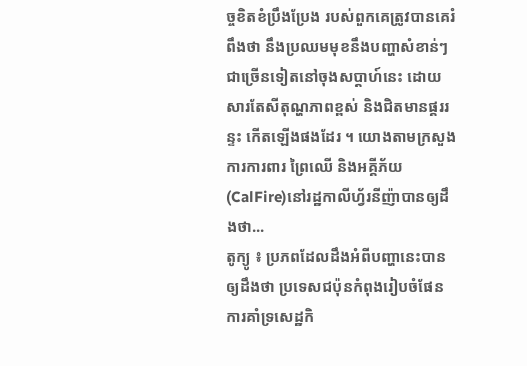ច្ចខិតខំប្រឹងប្រែង របស់ពួកគេត្រូវបានគេរំពឹងថា នឹងប្រឈមមុខនឹងបញ្ហាសំខាន់ៗជាច្រើនទៀតនៅចុងសប្តាហ៍នេះ ដោយសារតែសីតុណ្ហភាពខ្ពស់ និងជិតមានផ្គររន្ទះ កើតឡើងផងដែរ ។ យោងតាមក្រសួង ការការពារ ព្រៃឈើ និងអគ្គីភ័យ (CalFire)នៅរដ្ឋកាលីហ្វ័រនីញ៉ាបានឲ្យដឹងថា...
តូក្យូ ៖ ប្រភពដែលដឹងអំពីបញ្ហានេះបានឲ្យដឹងថា ប្រទេសជប៉ុនកំពុងរៀបចំផែនការគាំទ្រសេដ្ឋកិ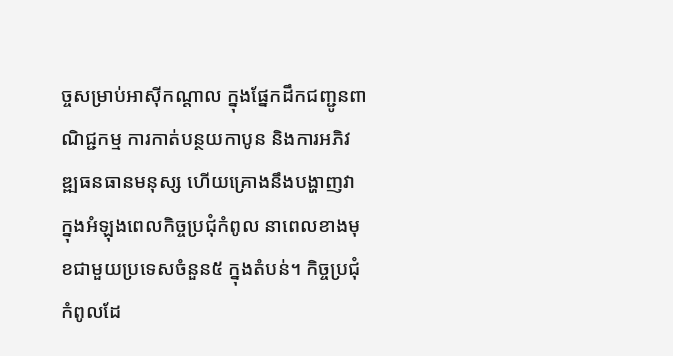ច្ចសម្រាប់អាស៊ីកណ្តាល ក្នុងផ្នែកដឹកជញ្ជូនពាណិជ្ជកម្ម ការកាត់បន្ថយកាបូន និងការអភិវឌ្ឍធនធានមនុស្ស ហើយគ្រោងនឹងបង្ហាញវា ក្នុងអំឡុងពេលកិច្ចប្រជុំកំពូល នាពេលខាងមុខជាមួយប្រទេសចំនួន៥ ក្នុងតំបន់។ កិច្ចប្រជុំកំពូលដែ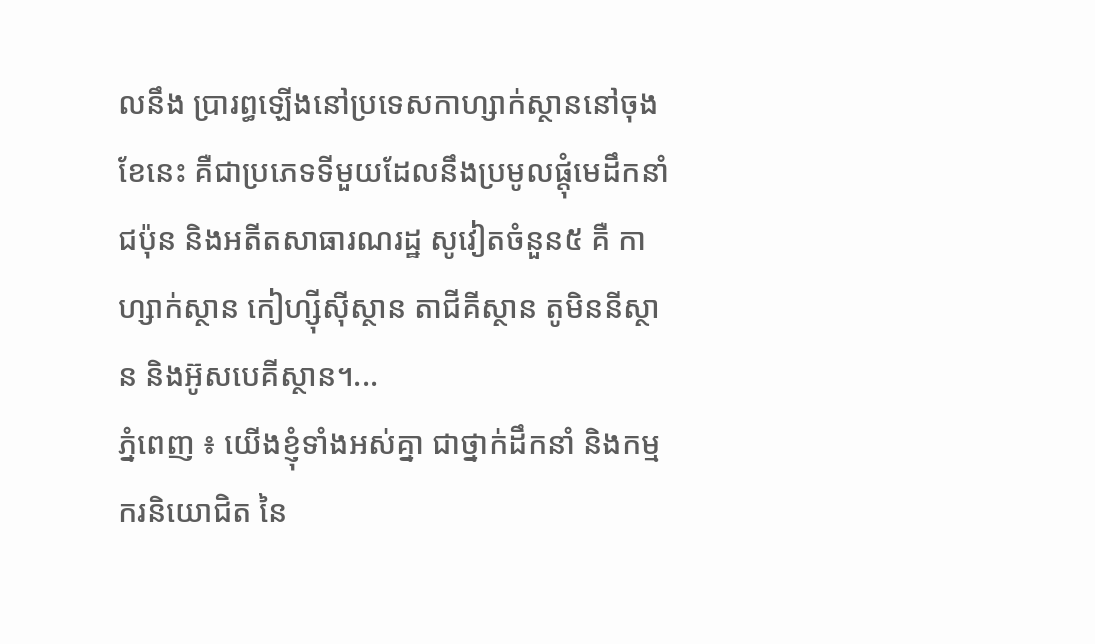លនឹង ប្រារព្ធឡើងនៅប្រទេសកាហ្សាក់ស្ថាននៅចុងខែនេះ គឺជាប្រភេទទីមួយដែលនឹងប្រមូលផ្តុំមេដឹកនាំជប៉ុន និងអតីតសាធារណរដ្ឋ សូវៀតចំនួន៥ គឺ កាហ្សាក់ស្ថាន កៀហ្ស៊ីស៊ីស្ថាន តាជីគីស្ថាន តូមិននីស្ថាន និងអ៊ូសបេគីស្ថាន។...
ភ្នំពេញ ៖ យើងខ្ញុំទាំងអស់គ្នា ជាថ្នាក់ដឹកនាំ និងកម្មករនិយោជិត នៃ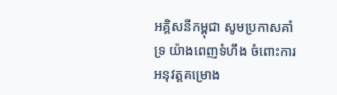អគ្គិសនីកម្ពុជា សូមប្រកាសគាំទ្រ យ៉ាងពេញទំហឹង ចំពោះការអនុវត្តគម្រោង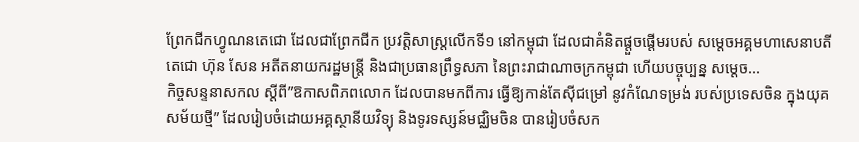ព្រែកជីកហ្វូណនតេជោ ដែលជាព្រែកជីក ប្រវត្តិសាស្ត្រលើកទី១ នៅកម្ពុជា ដែលជាគំនិតផ្តួចផ្តើមរបស់ សម្តេចអគ្គមហាសេនាបតីតេជោ ហ៊ុន សែន អតីតនាយករដ្ឋមន្ត្រី និងជាប្រធានព្រឹទ្ធសភា នៃព្រះរាជាណាចក្រកម្ពុជា ហើយបច្ចុប្បន្ន សម្ដេច...
កិច្ចសន្ទនាសកល ស្តីពី”ឱកាសពិភពលោក ដែលបានមកពីការ ធ្វើឱ្យកាន់តែស៊ីជម្រៅ នូវកំណែទម្រង់ របស់ប្រទេសចិន ក្នុងយុគសម័យថ្មី” ដែលរៀបចំដោយអគ្គស្ថានីយវិទ្យុ និងទូរទស្សន៍មជ្ឈិមចិន បានរៀបចំសក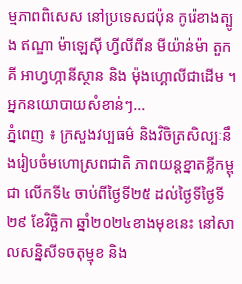ម្មភាពពិសេស នៅប្រទេសជប៉ុន កូរ៉េខាងត្បូង ឥណ្ឌា ម៉ាឡេស៊ី ហ្វីលីពីន មីយ៉ាន់ម៉ា តួកគី អាហ្វហ្កានីស្ថាន និង ម៉ុងហ្គោលីជាដើម ។ អ្នកនយោបាយសំខាន់ៗ...
ភ្នំពេញ ៖ ក្រសួងវប្បធម៌ និងវិចិត្រសិល្បៈនឹងរៀបចំមហោស្រពជាតិ ភាពយន្តខ្នាតខ្លីកម្ពុជា លើកទី៤ ចាប់ពីថ្ងៃទី២៥ ដល់ថ្ងៃទីថ្ងៃទី២៩ ខែវិច្ឆិកា ឆ្នាំ២០២៤ខាងមុខនេះ នៅសាលសន្និសីទចតុម្មុខ និង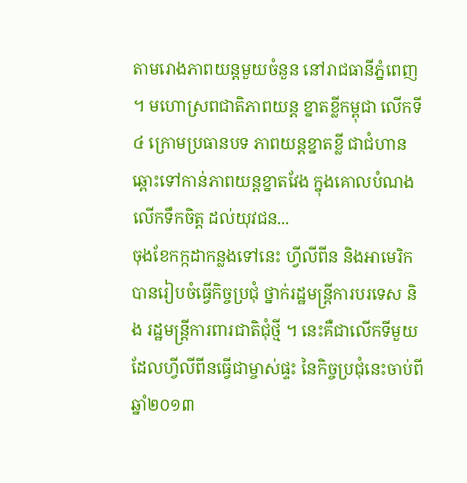តាមរោងភាពយន្តមួយចំនួន នៅរាជធានីភ្នំពេញ ។ មហោស្រពជាតិភាពយន្ត ខ្នាតខ្លីកម្ពុជា លើកទី៤ ក្រោមប្រធានបទ ភាពយន្តខ្នាតខ្លី ជាជំហានឆ្ពោះទៅកាន់ភាពយន្តខ្នាតវែង ក្នុងគោលបំណងលើកទឹកចិត្ត ដល់យុវជន...
ចុងខែកក្កដាកន្លងទៅនេះ ហ្វីលីពីន និងអាមេរិក បានរៀបចំធ្វើកិច្ចប្រជុំ ថ្នាក់រដ្ឋមន្ត្រីការបរទេស និង រដ្ឋមន្ត្រីការពារជាតិជុំថ្មី ។ នេះគឺជាលើកទីមួយ ដែលហ្វីលីពីនធ្វើជាម្ចាស់ផ្ទះ នៃកិច្ចប្រជុំនេះចាប់ពីឆ្នាំ២០១៣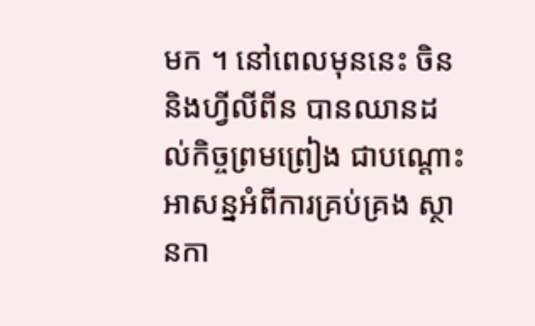មក ។ នៅពេលមុននេះ ចិននិងហ្វីលីពីន បានឈានដល់កិច្ចព្រមព្រៀង ជាបណ្តោះអាសន្នអំពីការគ្រប់គ្រង ស្ថានកា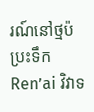រណ៍នៅថ្មប៉ប្រះទឹក Ren’ai វិវាទ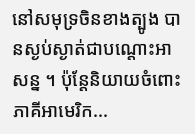នៅសមុទ្រចិនខាងត្បូង បានស្ងប់ស្ងាត់ជាបណ្តោះអាសន្ន ។ ប៉ុន្តែនិយាយចំពោះភាគីអាមេរិក...